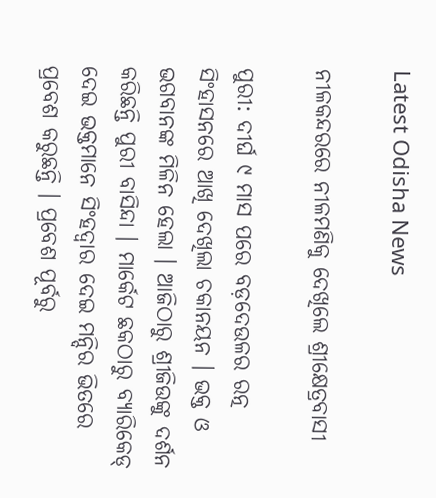Latest Odisha News

ନୀଳକନ୍ଦରରେ ନୀଳମଣିକୁ ଦେଖିଲେ ଶ୍ରୀକ୍ଷେତ୍ରବାସୀ

ପୁରୀ: ଦୀର୍ଘ ୯ ମାସ ପରେ ବଡ଼ଦେଉଳର ରତ୍ନ ସିଂହାସନରେ ଆଖି ଦେଖିଲା ଚକାନୟନ । ଭକ୍ତ ଓ ଭଗବାନଙ୍କ ମିଳିନ ହେଲା । ଆଜିଠାରୁ ଶ୍ରୀଜିଉଙ୍କୁ ଦର୍ଶନ କରିଛନ୍ତି ପୁରୀ ବାସିନ୍ଦା । ମାର୍କେଟ ଛକଠାରୁ ବ୍ୟାରିକେଡ୍‌ ଦେଇ ଭକ୍ତମାନେ ସିଂହଦ୍ୱାର ଦେଇ ମନ୍ଦିର ଭିତରେ ପ୍ରବେଶ କରୁଛନ୍ତି । ପ୍ରବେଶ ପୂର୍ବରୁ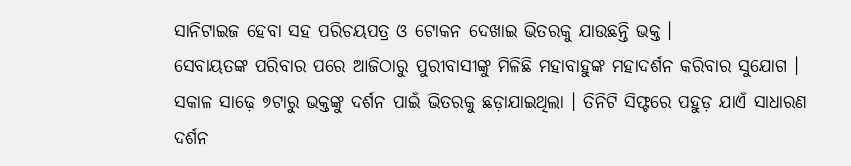ସାନିଟାଇଜ ହେବା ସହ ପରିଚୟପତ୍ର ଓ ଟୋକନ ଦେଖାଇ ଭିତରକୁ ଯାଉଛନ୍ତି ଭକ୍ତ ।
ସେବାୟତଙ୍କ ପରିବାର ପରେ ଆଜିଠାରୁ ପୁରୀବାସୀଙ୍କୁ ମିଳିଛି ମହାବାହୁଙ୍କ ମହାଦର୍ଶନ କରିବାର ସୁଯୋଗ । ସକାଳ ସାଢ଼େ ୭ଟାରୁ ଭକ୍ତଙ୍କୁ ଦର୍ଶନ ପାଇଁ ଭିତରକୁ ଛଡ଼ାଯାଇଥିଲା । ତିନିଟି ସିଫ୍ଟରେ ପହୁଡ଼ ଯାଏଁ ସାଧାରଣ ଦର୍ଶନ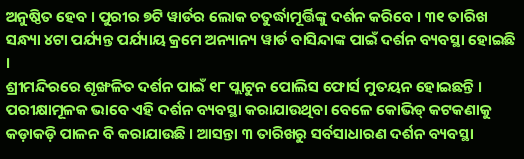ଅନୁଷ୍ଠିତ ହେବ । ପୁରୀର ୭ଟି ୱାର୍ଡର ଲୋକ ଚତୁର୍ଦ୍ଧାମୂର୍ତ୍ତିଙ୍କୁ ଦର୍ଶନ କରିବେ । ୩୧ ତାରିଖ ସନ୍ଧ୍ୟା ୪ଟା ପର୍ଯ୍ୟନ୍ତ ପର୍ଯ୍ୟାୟ କ୍ରମେ ଅନ୍ୟାନ୍ୟ ୱାର୍ଡ ବାସିନ୍ଦାଙ୍କ ପାଇଁ ଦର୍ଶନ ବ୍ୟବସ୍ଥା ହୋଇଛି ।
ଶ୍ରୀମନ୍ଦିରରେ ଶୃଙ୍ଖଳିତ ଦର୍ଶନ ପାଇଁ ୧୮ ପ୍ଲାଟୁନ ପୋଲିସ ଫୋର୍ସ ମୁତୟନ ହୋଇଛନ୍ତି । ପରୀକ୍ଷାମୂଳକ ଭାବେ ଏହି ଦର୍ଶନ ବ୍ୟବସ୍ଥା କରାଯାଉଥିବା ବେଳେ କୋଭିଡ୍ କଟକଣାକୁ କଡ଼ାକଡ଼ି ପାଳନ ବି କରାଯାଉଛି । ଆସନ୍ତା ୩ ତାରିଖରୁ ସର୍ବସାଧାରଣ ଦର୍ଶନ ବ୍ୟବସ୍ଥା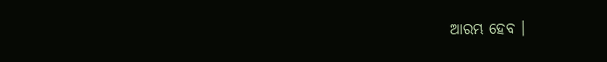ଆରମ୍ଭ ହେବ ।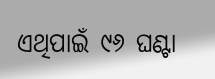ଏଥିପାଇଁ ୯୬ ଘଣ୍ଟା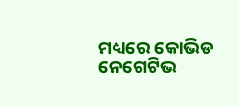ମଧ୍ୟରେ କୋଭିଡ ନେଗେଟିଭ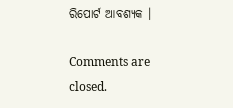ରିପୋର୍ଟ ଆବଶ୍ୟକ ।

Comments are closed.